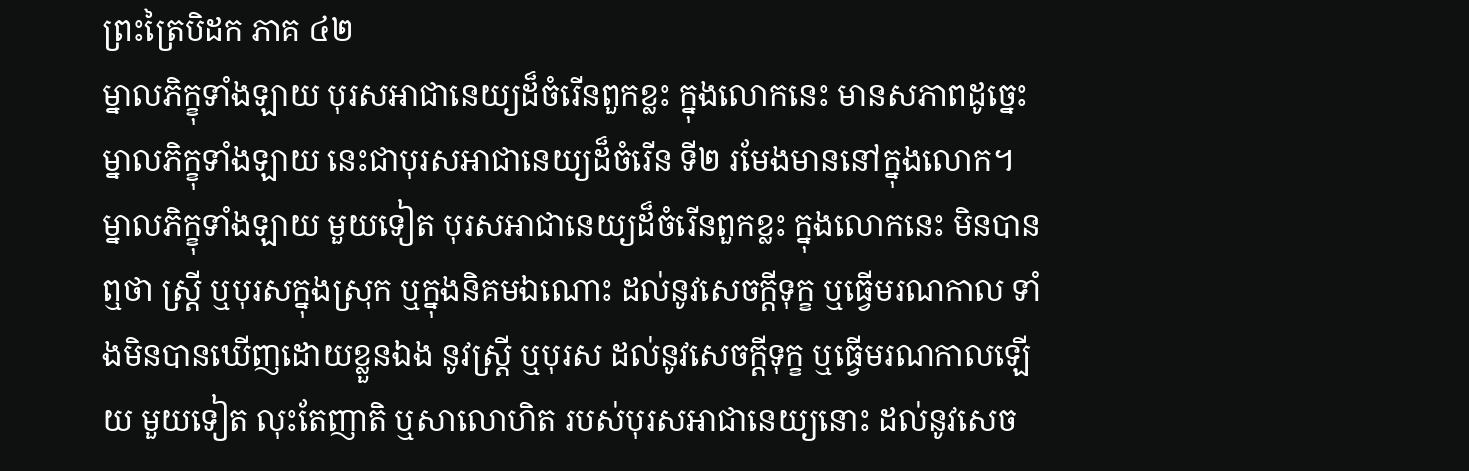ព្រះត្រៃបិដក ភាគ ៤២
ម្នាលភិក្ខុទាំងឡាយ បុរសអាជានេយ្យដ៏ចំរើនពួកខ្លះ ក្នុងលោកនេះ មានសភាពដូច្នេះ ម្នាលភិក្ខុទាំងឡាយ នេះជាបុរសអាជានេយ្យដ៏ចំរើន ទី២ រមែងមាននៅក្នុងលោក។ ម្នាលភិក្ខុទាំងឡាយ មួយទៀត បុរសអាជានេយ្យដ៏ចំរើនពួកខ្លះ ក្នុងលោកនេះ មិនបានឮថា ស្រ្តី ឬបុរសក្នុងស្រុក ឬក្នុងនិគមឯណោះ ដល់នូវសេចក្តីទុក្ខ ឬធ្វើមរណកាល ទាំងមិនបានឃើញដោយខ្លួនឯង នូវស្រ្តី ឬបុរស ដល់នូវសេចក្តីទុក្ខ ឬធ្វើមរណកាលឡើយ មួយទៀត លុះតែញាតិ ឬសាលោហិត របស់បុរសអាជានេយ្យនោះ ដល់នូវសេច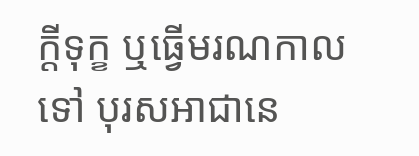ក្តីទុក្ខ ឬធ្វើមរណកាលទៅ បុរសអាជានេ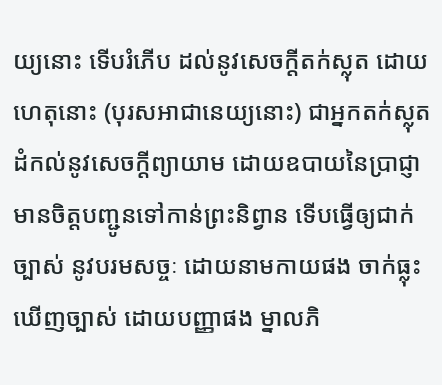យ្យនោះ ទើបរំភើប ដល់នូវសេចក្តីតក់ស្លុត ដោយហេតុនោះ (បុរសអាជានេយ្យនោះ) ជាអ្នកតក់ស្លុត ដំកល់នូវសេចក្តីព្យាយាម ដោយឧបាយនៃប្រាជ្ញា មានចិត្តបញ្ជូនទៅកាន់ព្រះនិព្វាន ទើបធ្វើឲ្យជាក់ច្បាស់ នូវបរមសច្ចៈ ដោយនាមកាយផង ចាក់ធ្លុះ ឃើញច្បាស់ ដោយបញ្ញាផង ម្នាលភិ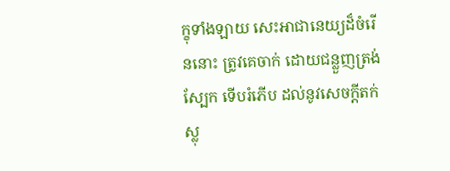ក្ខុទាំងឡាយ សេះអាជានេយ្យដ៏ចំរើននោះ ត្រូវគេចាក់ ដោយជន្លួញត្រង់ស្បែក ទើបរំភើប ដល់នូវសេចក្តីតក់ស្លុ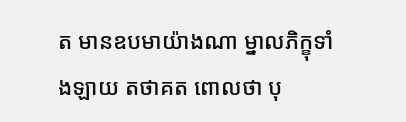ត មានឧបមាយ៉ាងណា ម្នាលភិក្ខុទាំងឡាយ តថាគត ពោលថា បុ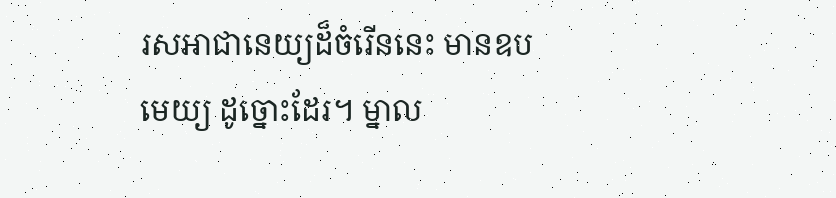រសអាជានេយ្យដ៏ចំរើននេះ មានឧបមេយ្យ ដូច្នោះដែរ។ ម្នាល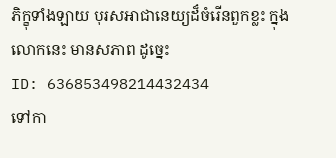ភិក្ខុទាំងឡាយ បុរសអាជានេយ្យដ៏ចំរើនពួកខ្លះ ក្នុងលោកនេះ មានសភាព ដូច្នេះ
ID: 636853498214432434
ទៅកា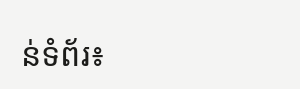ន់ទំព័រ៖